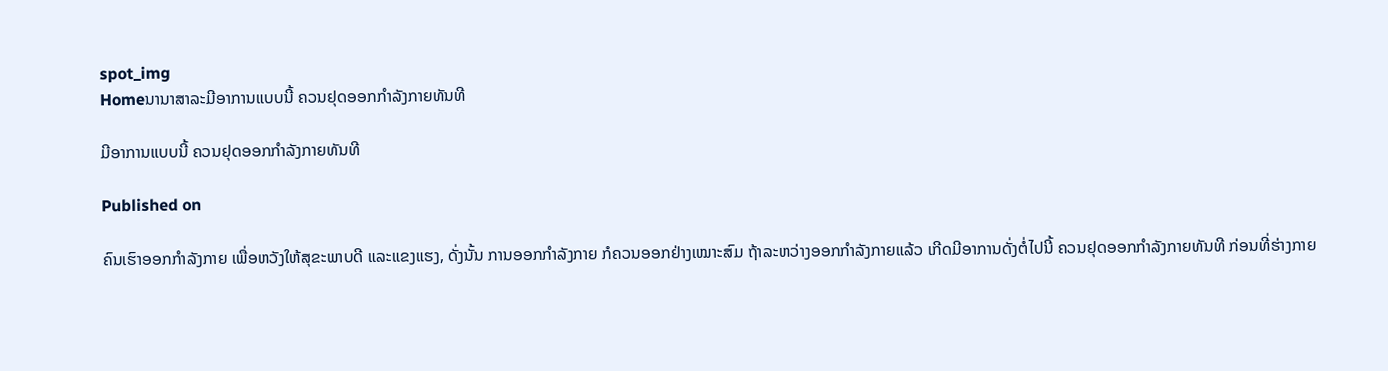spot_img
Homeນານາສາລະມີອາການແບບນີ້ ຄວນຢຸດອອກກຳລັງກາຍທັນທີ

ມີອາການແບບນີ້ ຄວນຢຸດອອກກຳລັງກາຍທັນທີ

Published on

ຄົນເຮົາອອກກຳລັງກາຍ ເພື່ອຫວັງໃຫ້ສຸຂະພາບດີ ແລະແຂງແຮງ, ດັ່ງນັ້ນ ການອອກກຳລັງກາຍ ກໍຄວນອອກຢ່າງເໝາະສົມ ຖ້າລະຫວ່າງອອກກຳລັງກາຍແລ້ວ ເກີດມີອາການດັ່ງຕໍ່ໄປນີ້ ຄວນຢຸດອອກກຳລັງກາຍທັນທີ ກ່ອນທີ່ຮ່າງກາຍ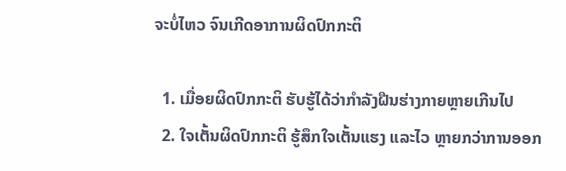ຈະບໍ່ໄຫວ ຈົນເກີດອາການຜິດປົກກະຕິ

  1. ເມື່ອຍຜິດປົກກະຕິ ຮັບຮູ້ໄດ້ວ່າກຳລັງຝືນຮ່າງກາຍຫຼາຍເກີນໄປ
  2. ໃຈເຕັ້ນຜິດປົກກະຕິ ຮູ້ສຶກໃຈເຕັ້ນແຮງ ແລະໄວ ຫຼາຍກວ່າການອອກ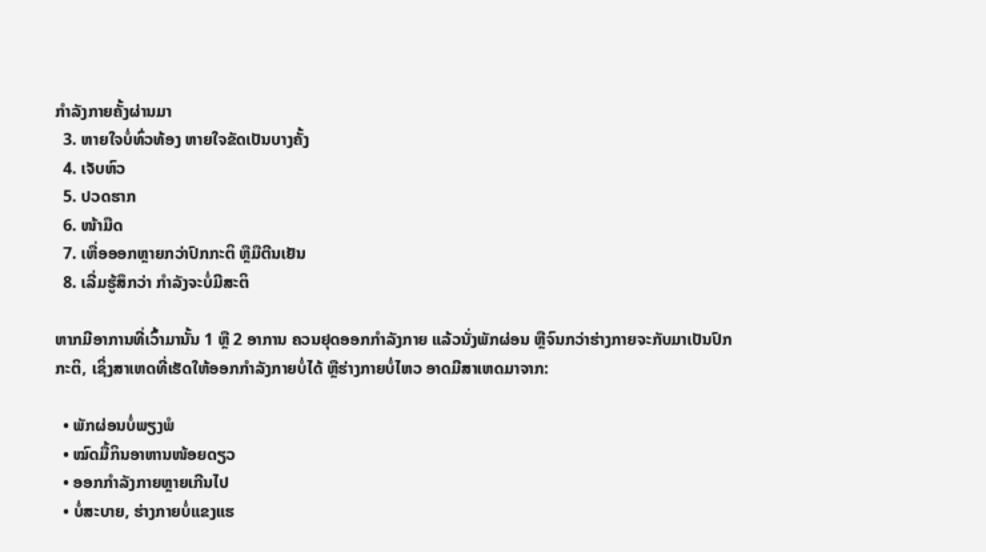ກຳລັງກາຍຄັ້ງຜ່ານມາ
  3. ຫາຍໃຈບໍ່ທົ່ວທ້ອງ ຫາຍໃຈຂັດເປັນບາງຄັ້ງ
  4. ເຈັບຫົວ
  5. ປວດຮາກ
  6. ໜ້າມືດ
  7. ເຫື່ອອອກຫຼາຍກວ່າປົກກະຕິ ຫຼືມືຕີນເຢັນ
  8. ເລີ່ມຮູ້ສຶກວ່າ ກຳລັງຈະບໍ່ມີສະຕິ

ຫາກມີອາການທີ່ເວົ້າມານັ້ນ 1 ຫຼື 2 ອາການ ຄວນຢຸດອອກກຳລັງກາຍ ແລ້ວນັ່ງພັກຜ່ອນ ຫຼືຈົນກວ່າຮ່າງກາຍຈະກັບມາເປັນປົກກະຕິ, ເຊິ່ງສາເຫດທີ່ເຮັດໃຫ້ອອກກຳລັງກາຍບໍ່ໄດ້ ຫຼືຮ່າງກາຍບໍ່ໄຫວ ອາດມີສາເຫດມາຈາກ:

  • ພັກຜ່ອນບໍ່ພຽງພໍ
  • ໝົດມື້ກິນອາຫານໜ້ອຍດຽວ
  • ອອກກຳລັງກາຍຫຼາຍເກີນໄປ
  • ບໍ່ສະບາຍ, ຮ່າງກາຍບໍ່ແຂງແຮ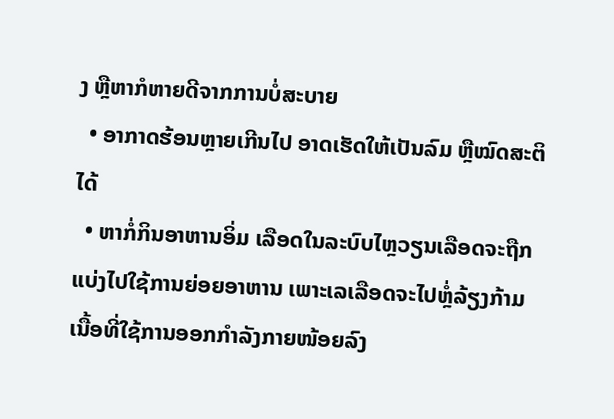ງ ຫຼືຫາກໍຫາຍດີຈາກການບໍ່ສະບາຍ
  • ອາກາດຮ້ອນຫຼາຍເກີນໄປ ອາດເຮັດໃຫ້ເປັນລົມ ຫຼືໝົດສະຕິໄດ້
  • ຫາກໍ່ກິນອາຫານອິ່ມ ເລືອດໃນລະບົບໄຫຼວຽນເລືອດຈະຖືກແບ່ງໄປໃຊ້ການຍ່ອຍອາຫານ ເພາະເລເລືອດຈະໄປຫຼໍ່ລ້ຽງກ້າມເນື້ອທີ່ໃຊ້ການອອກກຳລັງກາຍໜ້ອຍລົງ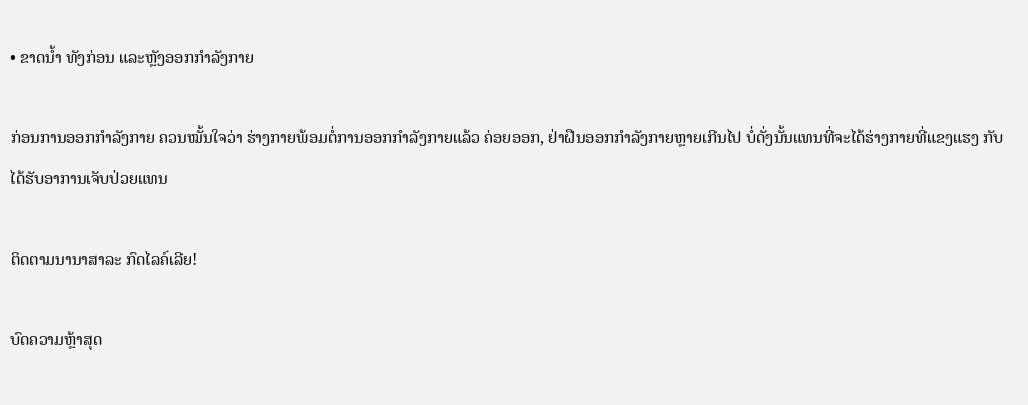• ຂາດນໍ້າ ທັງກ່ອນ ແລະຫຼັງອອກກຳລັງກາຍ

ກ່ອນການອອກກຳລັງກາຍ ຄວນໝັ້ນໃຈວ່າ ຮ່າງກາຍພ້ອມຕໍ່ການອອກກຳລັງກາຍແລ້ວ ຄ່ອຍອອກ, ຢ່າຝືນອອກກຳລັງກາຍຫຼາຍເກີນໄປ ບໍ່ດັ່ງນັ້ນແທນທີ່ຈະໄດ້ຮ່າງກາຍທີ່ແຂງແຮງ ກັບໄດ້ຮັບອາການເຈັບປ່ວຍແທນ

ຕິດຕາມນານາສາລະ ກົດໄລຄ໌ເລີຍ!

ບົດຄວາມຫຼ້າສຸດ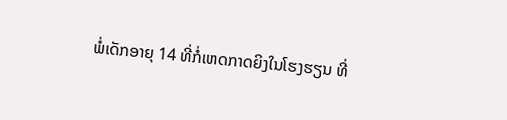ພໍ່ເດັກອາຍຸ 14 ທີ່ກໍ່ເຫດກາດຍິງໃນໂຮງຮຽນ ທີ່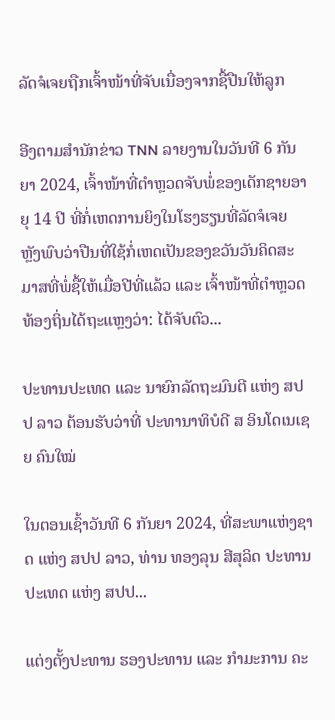ລັດຈໍເຈຍຖືກເຈົ້າໜ້າທີ່ຈັບເນື່ອງຈາກຊື້ປືນໃຫ້ລູກ

ອີງຕາມສຳນັກຂ່າວ TNN ລາຍງານໃນວັນທີ 6 ກັນຍາ 2024, ເຈົ້າໜ້າທີ່ຕຳຫຼວດຈັບພໍ່ຂອງເດັກຊາຍອາຍຸ 14 ປີ ທີ່ກໍ່ເຫດການຍິງໃນໂຮງຮຽນທີ່ລັດຈໍເຈຍ ຫຼັງພົບວ່າປືນທີ່ໃຊ້ກໍ່ເຫດເປັນຂອງຂວັນວັນຄິດສະມາສທີ່ພໍ່ຊື້ໃຫ້ເມື່ອປີທີ່ແລ້ວ ແລະ ເຈົ້າໜ້າທີ່ຕຳຫຼວດທ້ອງຖິ່ນໄດ້ຖະແຫຼງວ່າ: ໄດ້ຈັບຕົວ...

ປະທານປະເທດ ແລະ ນາຍົກລັດຖະມົນຕີ ແຫ່ງ ສປປ ລາວ ຕ້ອນຮັບວ່າທີ່ ປະທານາທິບໍດີ ສ ອິນໂດເນເຊຍ ຄົນໃໝ່

ໃນຕອນເຊົ້າວັນທີ 6 ກັນຍາ 2024, ທີ່ສະພາແຫ່ງຊາດ ແຫ່ງ ສປປ ລາວ, ທ່ານ ທອງລຸນ ສີສຸລິດ ປະທານປະເທດ ແຫ່ງ ສປປ...

ແຕ່ງຕັ້ງປະທານ ຮອງປະທານ ແລະ ກຳມະການ ຄະ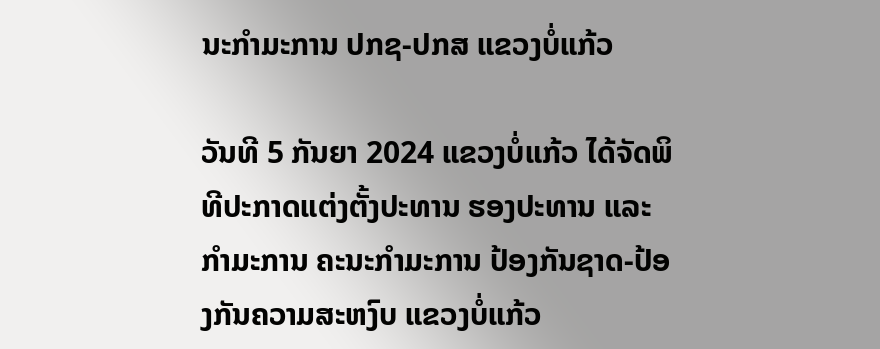ນະກຳມະການ ປກຊ-ປກສ ແຂວງບໍ່ແກ້ວ

ວັນທີ 5 ກັນຍາ 2024 ແຂວງບໍ່ແກ້ວ ໄດ້ຈັດພິທີປະກາດແຕ່ງຕັ້ງປະທານ ຮອງປະທານ ແລະ ກຳມະການ ຄະນະກຳມະການ ປ້ອງກັນຊາດ-ປ້ອງກັນຄວາມສະຫງົບ ແຂວງບໍ່ແກ້ວ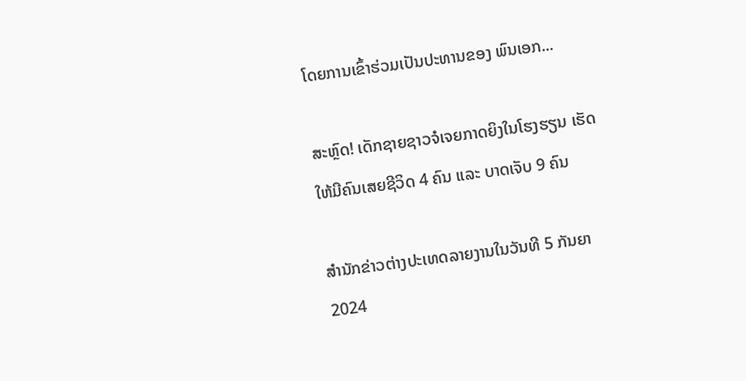ໂດຍການເຂົ້າຮ່ວມເປັນປະທານຂອງ ພົນເອກ...

ສະຫຼົດ! ເດັກຊາຍຊາວຈໍເຈຍກາດຍິງໃນໂຮງຮຽນ ເຮັດໃຫ້ມີຄົນເສຍຊີວິດ 4 ຄົນ ແລະ ບາດເຈັບ 9 ຄົນ

ສຳນັກຂ່າວຕ່າງປະເທດລາຍງານໃນວັນທີ 5 ກັນຍາ 2024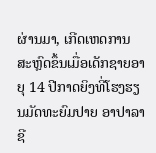ຜ່ານມາ, ເກີດເຫດການສະຫຼົດຂຶ້ນເມື່ອເດັກຊາຍອາຍຸ 14 ປີກາດຍິງທີ່ໂຮງຮຽນມັດທະຍົມປາຍ ອາປາລາຊີ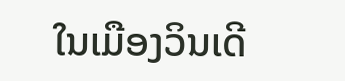ໃນເມືອງວິນເດີ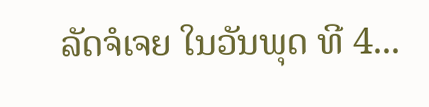ລັດຈໍເຈຍ ໃນວັນພຸດ ທີ 4...